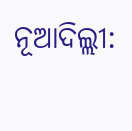ନୂଆଦିଲ୍ଲୀ: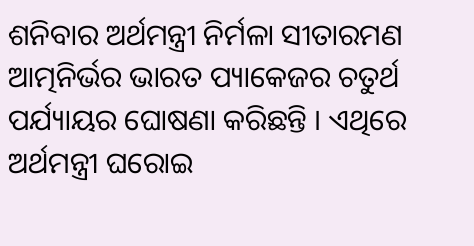ଶନିବାର ଅର୍ଥମନ୍ତ୍ରୀ ନିର୍ମଳା ସୀତାରମଣ ଆତ୍ମନିର୍ଭର ଭାରତ ପ୍ୟାକେଜର ଚତୁର୍ଥ ପର୍ଯ୍ୟାୟର ଘୋଷଣା କରିଛନ୍ତି । ଏଥିରେ ଅର୍ଥମନ୍ତ୍ରୀ ଘରୋଇ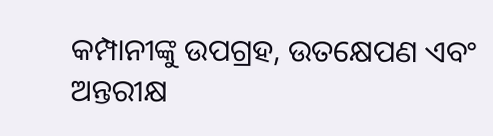କମ୍ପାନୀଙ୍କୁ ଉପଗ୍ରହ, ଉତକ୍ଷେପଣ ଏବଂ ଅନ୍ତରୀକ୍ଷ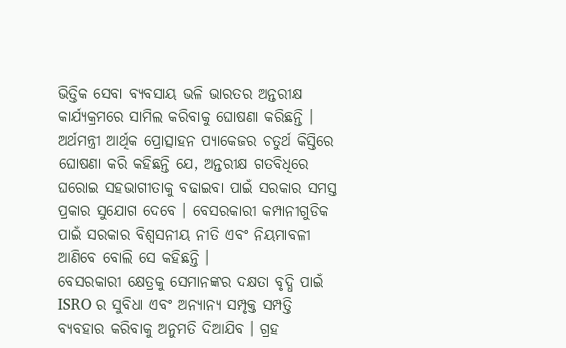ଭିତ୍ତିକ ସେବା ବ୍ୟବସାୟ ଭଳି ଭାରତର ଅନ୍ତରୀକ୍ଷ କାର୍ଯ୍ୟକ୍ରମରେ ସାମିଲ କରିବାକୁ ଘୋଷଣା କରିଛନ୍ତି ।
ଅର୍ଥମନ୍ତ୍ରୀ ଆର୍ଥିକ ପ୍ରୋତ୍ସାହନ ପ୍ୟାକେଜର ଚତୁର୍ଥ କିସ୍ତିରେ ଘୋଷଣା କରି କହିଛନ୍ତି ଯେ, ଅନ୍ତରୀକ୍ଷ ଗତବିଧିରେ ଘରୋଇ ସହଭାଗୀତାକୁ ବଢାଇବା ପାଇଁ ସରକାର ସମସ୍ତ ପ୍ରକାର ସୁଯୋଗ ଦେବେ । ବେସରକାରୀ କମ୍ପାନୀଗୁଡିକ ପାଇଁ ସରକାର ବିଶ୍ୱସନୀୟ ନୀତି ଏବଂ ନିୟମାବଳୀ ଆଣିବେ ବୋଲି ସେ କହିଛନ୍ତି ।
ବେସରକାରୀ କ୍ଷେତ୍ରକୁ ସେମାନଙ୍କର ଦକ୍ଷତା ବୃଦ୍ଧି ପାଇଁ ISRO ର ସୁବିଧା ଏବଂ ଅନ୍ୟାନ୍ୟ ସମ୍ପୃକ୍ତ ସମ୍ପତ୍ତି ବ୍ୟବହାର କରିବାକୁ ଅନୁମତି ଦିଆଯିବ । ଗ୍ରହ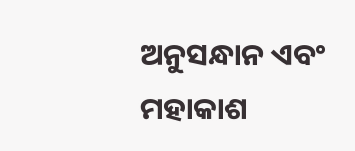ଅନୁସନ୍ଧାନ ଏବଂ ମହାକାଶ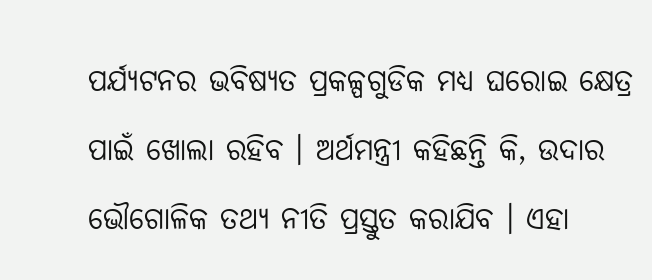ପର୍ଯ୍ୟଟନର ଭବିଷ୍ୟତ ପ୍ରକଳ୍ପଗୁଡିକ ମଧ୍ୟ ଘରୋଇ କ୍ଷେତ୍ର ପାଇଁ ଖୋଲା ରହିବ । ଅର୍ଥମନ୍ତ୍ରୀ କହିଛନ୍ତି କି, ଉଦାର ଭୌଗୋଳିକ ତଥ୍ୟ ନୀତି ପ୍ରସ୍ତୁତ କରାଯିବ । ଏହା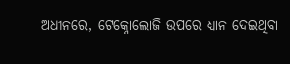ଅଧୀନରେ, ଟେକ୍ନୋଲୋଜି ଉପରେ ଧ୍ୟାନ ଦେଇଥିବା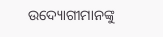ଉଦ୍ୟୋଗୀମାନଙ୍କୁ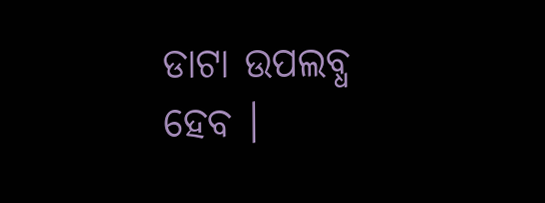ଡାଟା ଉପଲବ୍ଧ ହେବ ।